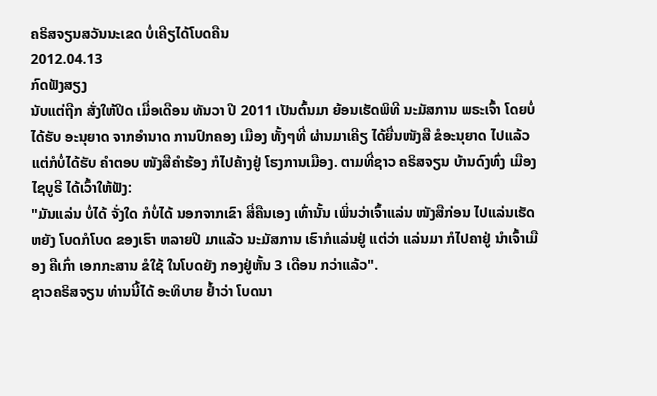ຄຣິສຈຽນສວັນນະເຂດ ບໍ່ເຄີຽໄດ້ໂບດຄືນ
2012.04.13
ກົດຟັງສຽງ
ນັບແຕ່ຖືກ ສັ່ງໃຫ້ປິດ ເມື່ອເດືອນ ທັນວາ ປີ 2011 ເປັນຕົ້ນມາ ຍ້ອນເຮັດພິທີ ນະມັສການ ພຣະເຈົ້າ ໂດຍບໍ່ໄດ້ຮັບ ອະນຸຍາດ ຈາກອໍານາດ ການປົກຄອງ ເມືອງ ທັ້ງໆທີ່ ຜ່ານມາເຄີຽ ໄດ້ຍື່ນໜັງສື ຂໍອະນຸຍາດ ໄປແລ້ວ ແຕ່ກໍບໍ່ໄດ້ຮັບ ຄໍາຕອບ ໜັງສືຄໍາຮ້ອງ ກໍໄປຄ້າງຢູ່ ໂຮງການເມືອງ. ຕາມທີ່ຊາວ ຄຣິສຈຽນ ບ້ານດົງທົ່ງ ເມືອງໄຊບູຣີ ໄດ້ເວົ້າໃຫ້ຟັງ:
"ມັນແລ່ນ ບໍ່ໄດ້ ຈັ່ງໃດ ກໍບໍ່ໄດ້ ນອກຈາກເຂົາ ສີ່ຄືນເອງ ເທົ່ານັ້ນ ເພິ່ນວ່າເຈົ້າແລ່ນ ໜັງສືກ່ອນ ໄປແລ່ນເຮັດຫຍັງ ໂບດກໍໂບດ ຂອງເຮົາ ຫລາຍປີ ມາແລ້ວ ນະມັສການ ເຮົາກໍແລ່ນຢູ່ ແຕ່ວ່າ ແລ່ນມາ ກໍໄປຄາຢູ່ ນໍາເຈົ້າເມືອງ ຄືເກົ່າ ເອກກະສານ ຂໍໃຊ້ ໃນໂບດຍັງ ກອງຢູ່ຫັ້ນ 3 ເດືອນ ກວ່າແລ້ວ".
ຊາວຄຣິສຈຽນ ທ່ານນີ້ໄດ້ ອະທິບາຍ ຢໍ້າວ່າ ໂບດນາ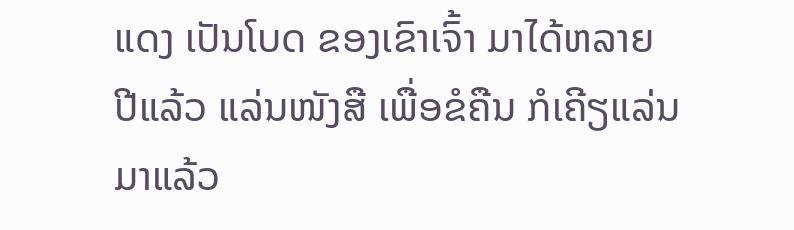ແດງ ເປັນໂບດ ຂອງເຂົາເຈົ້າ ມາໄດ້ຫລາຍ ປີແລ້ວ ແລ່ນໜັງສື ເພື່ອຂໍຄືນ ກໍເຄີຽແລ່ນ ມາແລ້ວ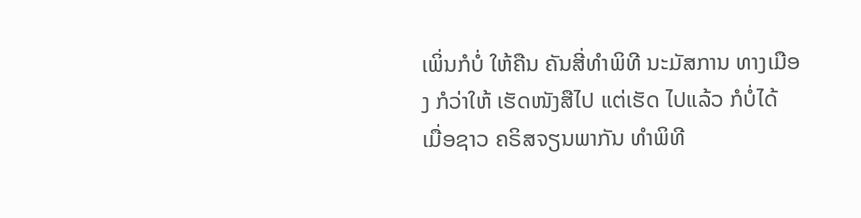ເພິ່ນກໍບໍ່ ໃຫ້ຄືນ ຄັນສີ່ທໍາພິທີ ນະມັສການ ທາງເມືອງ ກໍວ່າໃຫ້ ເຮັດໜັງສືໄປ ແຕ່ເຮັດ ໄປແລ້ວ ກໍບໍ່ໄດ້ ເມື່ອຊາວ ຄຣິສຈຽນພາກັນ ທໍາພິທີ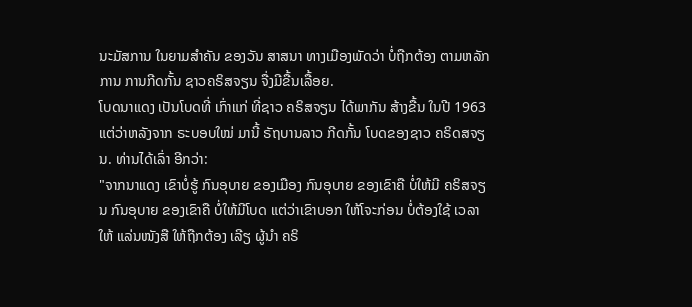ນະມັສການ ໃນຍາມສໍາຄັນ ຂອງວັນ ສາສນາ ທາງເມືອງພັດວ່າ ບໍ່ຖືກຕ້ອງ ຕາມຫລັກການ ການກີດກັ້ນ ຊາວຄຣິສຈຽນ ຈື່ງມີຂື້ນເລື້ອຍ.
ໂບດນາແດງ ເປັນໂບດທີ່ ເກົ່າແກ່ ທີ່ຊາວ ຄຣິສຈຽນ ໄດ້ພາກັນ ສ້າງຂື້ນ ໃນປີ 1963 ແຕ່ວ່າຫລັງຈາກ ຣະບອບໃໝ່ ມານີ້ ຣັຖບານລາວ ກີດກັ້ນ ໂບດຂອງຊາວ ຄຣິດສຈຽນ. ທ່ານໄດ້ເລົ່າ ອີກວ່າ:
"ຈາກນາແດງ ເຂົາບໍ່ຮູ້ ກົນອຸບາຍ ຂອງເມືອງ ກົນອຸບາຍ ຂອງເຂົາຄື ບໍ່ໃຫ້ມີ ຄຣິສຈຽນ ກົນອຸບາຍ ຂອງເຂົາຄື ບໍ່ໃຫ້ມີໂບດ ແຕ່ວ່າເຂົາບອກ ໃຫ້ໂຈະກ່ອນ ບໍ່ຕ້ອງໃຊ້ ເວລາໃຫ້ ແລ່ນໜັງສື ໃຫ້ຖືກຕ້ອງ ເລີຽ ຜູ້ນໍາ ຄຣິ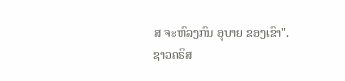ສ ຈະຫົລງກົນ ອຸບາຍ ຂອງເຂົາ".
ຊາວຄຣິສ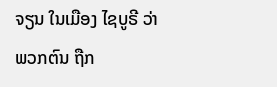ຈຽນ ໃນເມືອງ ໄຊບູຣີ ວ່າພວກຕົນ ຖືກ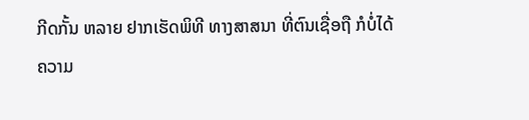ກີດກັ້ນ ຫລາຍ ຢາກເຮັດພິທີ ທາງສາສນາ ທີ່ຕົນເຊື່ອຖື ກໍບໍ່ໄດ້ ຄວາມ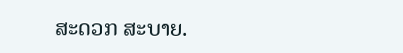ສະດວກ ສະບາຍ.